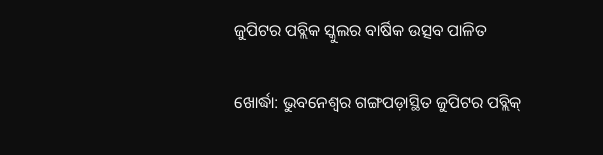ଜୁପିଟର ପବ୍ଲିକ ସ୍କୁଲର ବାର୍ଷିକ ଉତ୍ସବ ପାଳିତ

ଖୋର୍ଦ୍ଧା: ଭୁବନେଶ୍ୱର ଗଙ୍ଗପଡ଼ାସ୍ଥିତ ଜୁପିଟର ପବ୍ଲିକ୍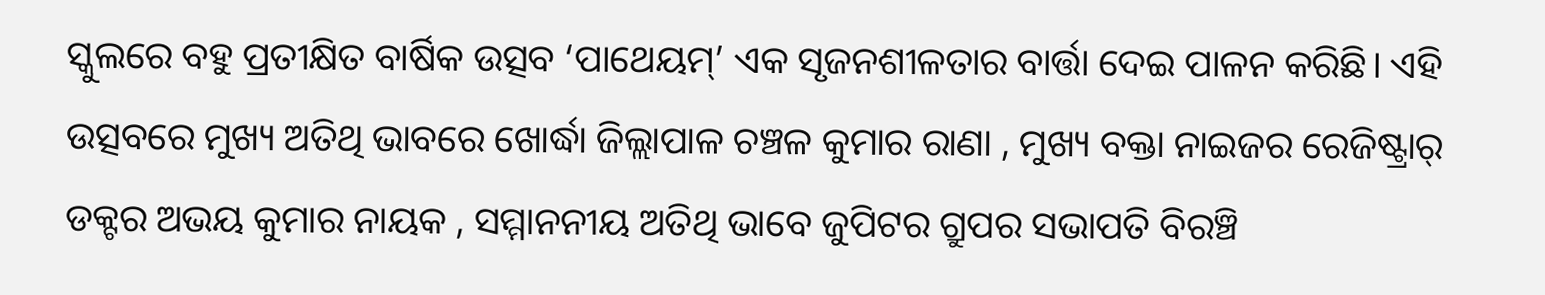ସ୍କୁଲରେ ବହୁ ପ୍ରତୀକ୍ଷିତ ବାର୍ଷିକ ଉତ୍ସବ ‘ପାଥେୟମ୍’ ଏକ ସୃଜନଶୀଳତାର ବାର୍ତ୍ତା ଦେଇ ପାଳନ କରିଛି। ଏହି ଉତ୍ସବରେ ମୁଖ୍ୟ ଅତିଥି ଭାବରେ ଖୋର୍ଦ୍ଧା ଜିଲ୍ଲାପାଳ ଚଞ୍ଚଳ କୁମାର ରାଣା , ମୁଖ୍ୟ ବକ୍ତା ନାଇଜର ରେଜିଷ୍ଟ୍ରାର୍ ଡକ୍ଟର ଅଭୟ କୁମାର ନାୟକ , ସମ୍ମାନନୀୟ ଅତିଥି ଭାବେ ଜୁପିଟର ଗ୍ରୁପର ସଭାପତି ବିରଞ୍ଚି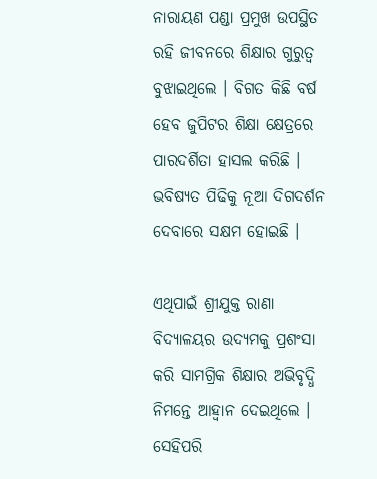ନାରାୟଣ ପଣ୍ଡା ପ୍ରମୁଖ ଉପସ୍ଥିତ ରହି ଜୀବନରେ ଶିକ୍ଷାର ଗୁରୁତ୍ୱ ବୁଝାଇଥିଲେ । ବିଗତ କିଛି ବର୍ଷ ହେବ ଜୁପିଟର ଶିକ୍ଷା କ୍ଷେତ୍ରରେ ପାରଦର୍ଶିତା ହାସଲ କରିଛି । ଭବିଷ୍ୟତ ପିଢିକୁ ନୂଆ ଦିଗଦର୍ଶନ ଦେବାରେ ସକ୍ଷମ ହୋଇଛି ।

ଏଥିପାଇଁ ଶ୍ରୀଯୁକ୍ତ ରାଣା ବିଦ୍ୟାଳୟର ଉଦ୍ୟମକୁ ପ୍ରଶଂସା କରି ସାମଗ୍ରିକ ଶିକ୍ଷାର ଅଭିବୃଦ୍ଧି ନିମନ୍ତେ ଆହ୍ବାନ ଦେଇଥିଲେ । ସେହିପରି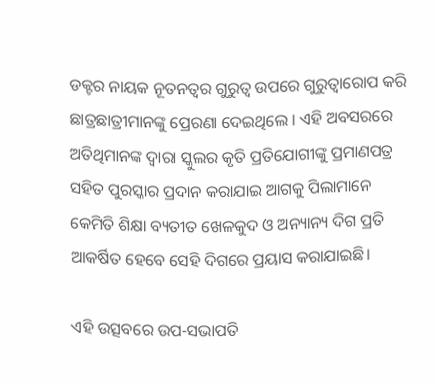ଡକ୍ଟର ନାୟକ ନୂତନତ୍ଵର ଗୁରୁତ୍ୱ ଉପରେ ଗୁରୁତ୍ୱାରୋପ କରି ଛାତ୍ରଛାତ୍ରୀମାନଙ୍କୁ ପ୍ରେରଣା ଦେଇଥିଲେ । ଏହି ଅବସରରେ ଅତିଥିମାନଙ୍କ ଦ୍ୱାରା ସ୍କୁଲର କୃତି ପ୍ରତିଯୋଗୀଙ୍କୁ ପ୍ରମାଣପତ୍ର ସହିତ ପୁରସ୍କାର ପ୍ରଦାନ କରାଯାଇ ଆଗକୁ ପିଲାମାନେ କେମିତି ଶିକ୍ଷା ବ୍ୟତୀତ ଖେଳକୁଦ ଓ ଅନ୍ୟାନ୍ୟ ଦିଗ ପ୍ରତି ଆକର୍ଷିତ ହେବେ ସେହି ଦିଗରେ ପ୍ରୟାସ କରାଯାଇଛି।

ଏହି ଉତ୍ସବରେ ଉପ-ସଭାପତି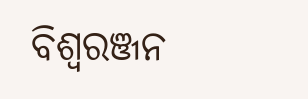ବିଶ୍ୱରଞ୍ଜନ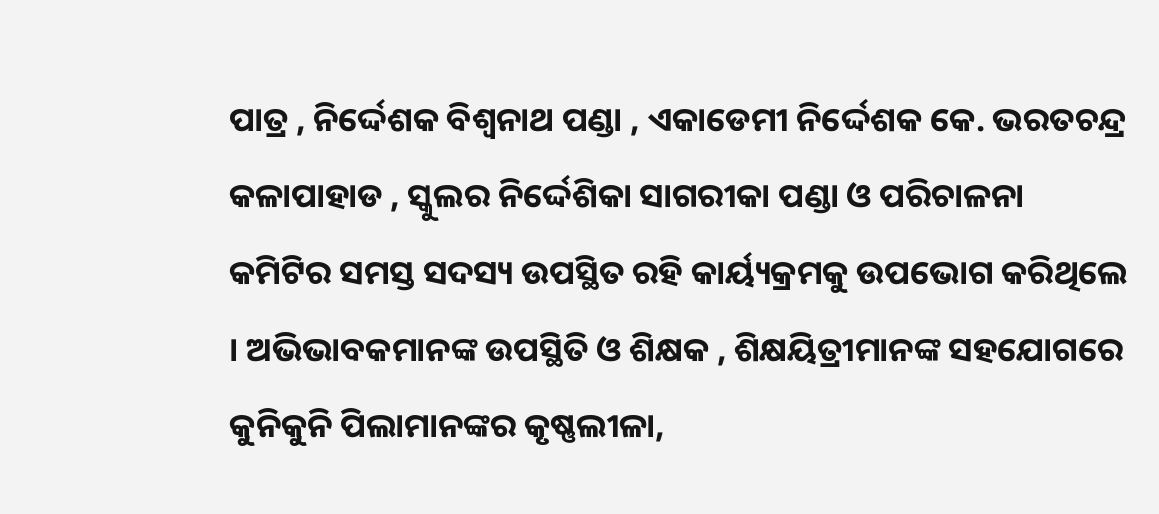ପାତ୍ର , ନିର୍ଦ୍ଦେଶକ ବିଶ୍ୱନାଥ ପଣ୍ଡା , ଏକାଡେମୀ ନିର୍ଦ୍ଦେଶକ କେ. ଭରତଚନ୍ଦ୍ର କଳାପାହାଡ , ସ୍କୁଲର ନିର୍ଦ୍ଦେଶିକା ସାଗରୀକା ପଣ୍ଡା ଓ ପରିଚାଳନା କମିଟିର ସମସ୍ତ ସଦସ୍ୟ ଉପସ୍ଥିତ ରହି କାର୍ୟ୍ୟକ୍ରମକୁ ଉପଭୋଗ କରିଥିଲେ । ଅଭିଭାବକମାନଙ୍କ ଉପସ୍ଥିତି ଓ ଶିକ୍ଷକ , ଶିକ୍ଷୟିତ୍ରୀମାନଙ୍କ ସହଯୋଗରେ କୁନିକୁନି ପିଲାମାନଙ୍କର କୃଷ୍ଣଲୀଳା,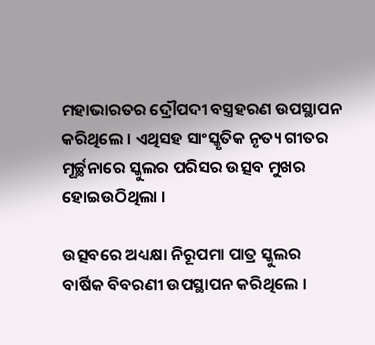ମହାଭାରତର ଦ୍ରୌପଦୀ ବସ୍ତ୍ରହରଣ ଉପସ୍ଥାପନ କରିଥିଲେ । ଏଥିସହ ସାଂସ୍କୃତିକ ନୃତ୍ୟ ଗୀତର ମୂର୍ଚ୍ଛନାରେ ସ୍କୁଲର ପରିସର ଉତ୍ସବ ମୁଖର ହୋଇଉଠିଥିଲା ।

ଉତ୍ସବରେ ଅଧ୍ୟକ୍ଷା ନିରୂପମା ପାତ୍ର ସ୍କୁଲର ବାର୍ଷିକ ବିବରଣୀ ଉପସ୍ଥାପନ କରିଥିଲେ ।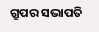ଗ୍ରୁପର ସଭାପତି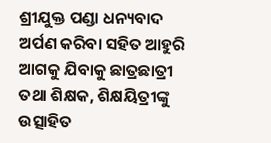ଶ୍ରୀଯୁକ୍ତ ପଣ୍ଡା ଧନ୍ୟବାଦ ଅର୍ପଣ କରିବା ସହିତ ଆହୁରି ଆଗକୁ ଯିବାକୁ ଛାତ୍ରଛାତ୍ରୀ ତଥା ଶିକ୍ଷକ, ଶିକ୍ଷୟିତ୍ରୀଙ୍କୁ ଉତ୍ସାହିତ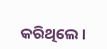କରିଥିଲେ ।